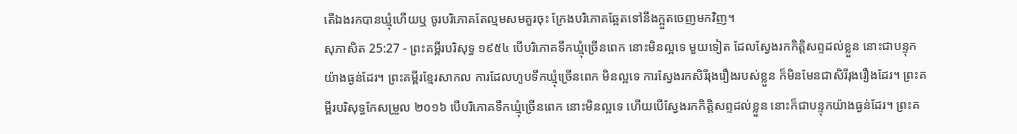តើឯងរកបានឃ្មុំហើយឬ ចូរបរិភោគតែល្មមសមគួរចុះ ក្រែងបរិភោគឆ្អែតទៅនឹងក្អួតចេញមកវិញ។
សុភាសិត 25:27 - ព្រះគម្ពីរបរិសុទ្ធ ១៩៥៤ បើបរិភោគទឹកឃ្មុំច្រើនពេក នោះមិនល្អទេ មួយទៀត ដែលស្វែងរកកិត្តិសព្ទដល់ខ្លួន នោះជាបន្ទុកយ៉ាងធ្ងន់ដែរ។ ព្រះគម្ពីរខ្មែរសាកល ការដែលហូបទឹកឃ្មុំច្រើនពេក មិនល្អទេ ការស្វែងរកសិរីរុងរឿងរបស់ខ្លួន ក៏មិនមែនជាសិរីរុងរឿងដែរ។ ព្រះគម្ពីរបរិសុទ្ធកែសម្រួល ២០១៦ បើបរិភោគទឹកឃ្មុំច្រើនពេក នោះមិនល្អទេ ហើយបើស្វែងរកកិត្តិសព្ទដល់ខ្លួន នោះក៏ជាបន្ទុកយ៉ាងធ្ងន់ដែរ។ ព្រះគ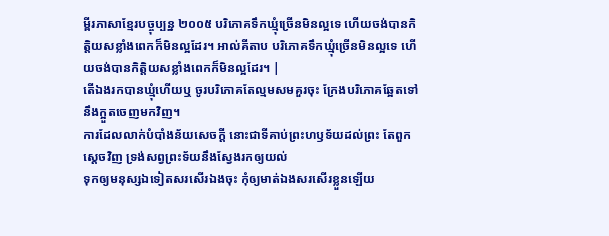ម្ពីរភាសាខ្មែរបច្ចុប្បន្ន ២០០៥ បរិភោគទឹកឃ្មុំច្រើនមិនល្អទេ ហើយចង់បានកិត្តិយសខ្លាំងពេកក៏មិនល្អដែរ។ អាល់គីតាប បរិភោគទឹកឃ្មុំច្រើនមិនល្អទេ ហើយចង់បានកិត្តិយសខ្លាំងពេកក៏មិនល្អដែរ។ |
តើឯងរកបានឃ្មុំហើយឬ ចូរបរិភោគតែល្មមសមគួរចុះ ក្រែងបរិភោគឆ្អែតទៅនឹងក្អួតចេញមកវិញ។
ការដែលលាក់បំបាំងន័យសេចក្ដី នោះជាទីគាប់ព្រះហឫទ័យដល់ព្រះ តែពួកស្តេចវិញ ទ្រង់សព្វព្រះទ័យនឹងស្វែងរកឲ្យយល់
ទុកឲ្យមនុស្សឯទៀតសរសើរឯងចុះ កុំឲ្យមាត់ឯងសរសើរខ្លួនឡើយ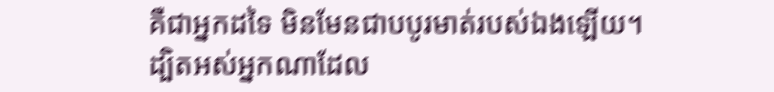គឺជាអ្នកដទៃ មិនមែនជាបបូរមាត់របស់ឯងឡើយ។
ដ្បិតអស់អ្នកណាដែល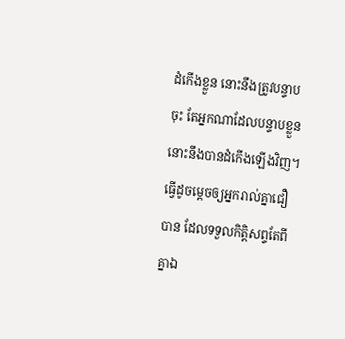ដំកើងខ្លួន នោះនឹងត្រូវបន្ទាបចុះ តែអ្នកណាដែលបន្ទាបខ្លួន នោះនឹងបានដំកើងឡើងវិញ។
ធ្វើដូចម្តេចឲ្យអ្នករាល់គ្នាជឿបាន ដែលទទួលកិត្តិសព្ទតែពីគ្នាឯ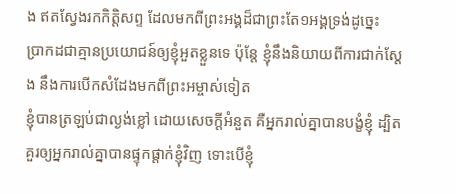ង ឥតស្វែងរកកិត្តិសព្ទ ដែលមកពីព្រះអង្គដ៏ជាព្រះតែ១អង្គទ្រង់ដូច្នេះ
ប្រាកដជាគ្មានប្រយោជន៍ឲ្យខ្ញុំអួតខ្លួនទេ ប៉ុន្តែ ខ្ញុំនឹងនិយាយពីការជាក់ស្តែង នឹងការបើកសំដែងមកពីព្រះអម្ចាស់ទៀត
ខ្ញុំបានត្រឡប់ជាល្ងង់ខ្លៅ ដោយសេចក្ដីអំនួត គឺអ្នករាល់គ្នាបានបង្ខំខ្ញុំ ដ្បិតគួរឲ្យអ្នករាល់គ្នាបានផ្ទុកផ្តាក់ខ្ញុំវិញ ទោះបើខ្ញុំ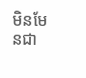មិនមែនជា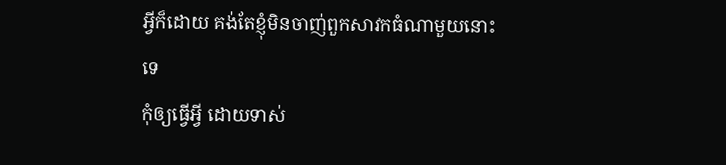អ្វីក៏ដោយ គង់តែខ្ញុំមិនចាញ់ពួកសាវកធំណាមួយនោះទេ
កុំឲ្យធ្វើអ្វី ដោយទាស់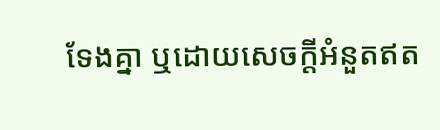ទែងគ្នា ឬដោយសេចក្ដីអំនួតឥត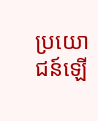ប្រយោជន៍ឡើ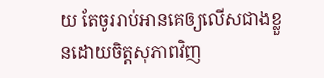យ តែចូររាប់អានគេឲ្យលើសជាងខ្លួនដោយចិត្តសុភាពវិញ